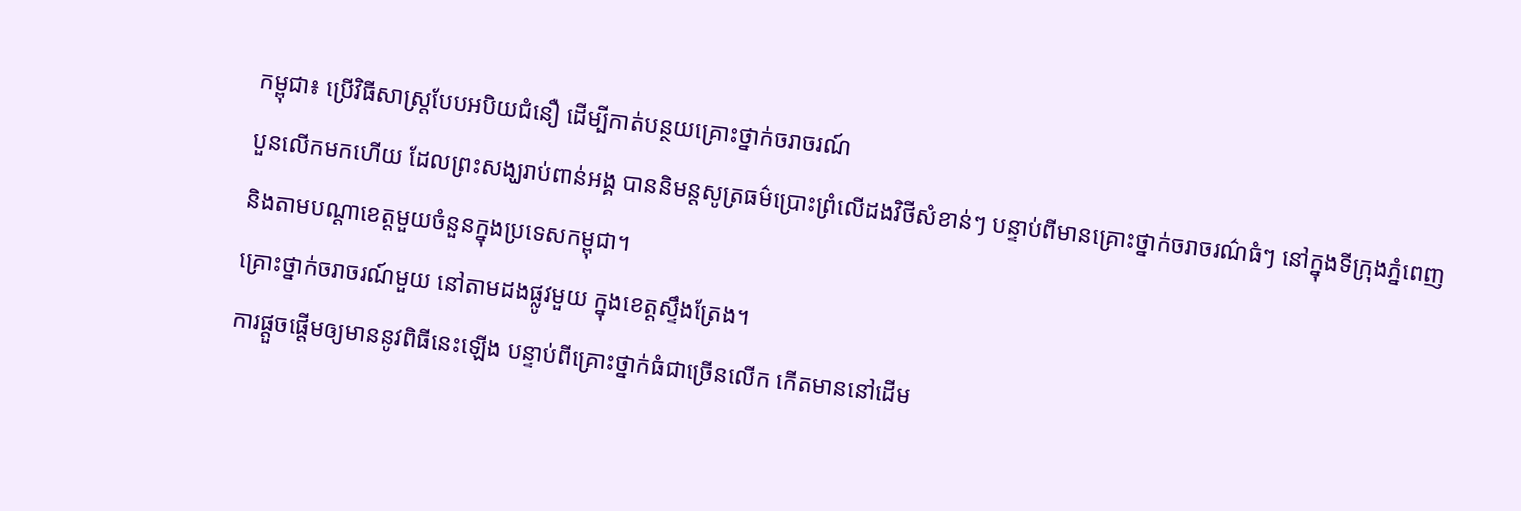កម្ពុជា៖ ប្រើវិធីសាស្រ្តបែបអបិយជំនឿ ដើម្បីកាត់បន្ថយគ្រោះថ្នាក់ចរាចរណ៍
បួនលើកមកហើយ ដែលព្រះសង្ឃរាប់ពាន់អង្គ បាននិមន្តសូត្រធម៌ប្រោះព្រំលើដងវិថីសំខាន់ៗ បន្ទាប់ពីមានគ្រោះថ្នាក់ចរាចរណ៌ធំៗ នៅក្នុងទីក្រុងភ្នំពេញ និងតាមបណ្តាខេត្តមួយចំនួនក្នុងប្រទេសកម្ពុជា។
គ្រោះថ្នាក់ចរាចរណ៍មួយ នៅតាមដងផ្លូវមួយ ក្នុងខេត្តស្ទឹងត្រែង។
ការផ្តួចផ្តើមឲ្យមាននូវពិធីនេះឡើង បន្ទាប់ពីគ្រោះថ្នាក់ធំជាច្រើនលើក កើតមាននៅដើម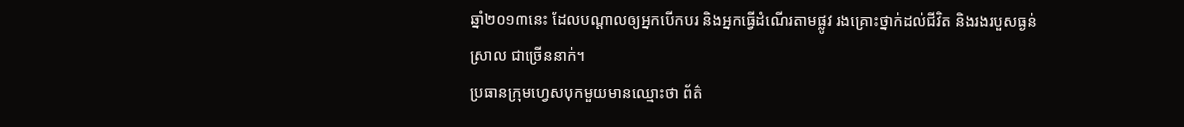ឆ្នាំ២០១៣នេះ ដែលបណ្តាលឲ្យអ្នកបើកបរ និងអ្នកធ្វើដំណើរតាមផ្លូវ រងគ្រោះថ្នាក់ដល់ជីវិត និងរងរបួសធ្ងន់ស្រាល ជាច្រើននាក់។
ប្រធានក្រុមហ្វេសបុកមួយមានឈ្មោះថា ព័ត៌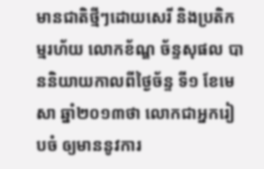មានជាតិថ្មីៗដោយសេរី និងប្រតិកម្មរហ័យ លោកខ័ណ្ឌ ច័ន្ទសុផល បាននិយាយកាលពីថ្ងៃច័ន្ទ ទី១ ខែមេសា ឆ្នាំ២០១៣ថា លោកជាអ្នករៀបចំ ឲ្យមាននូវការ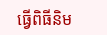ធ្វើពិធីនិម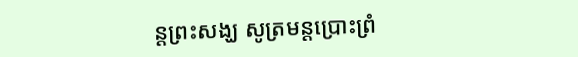ន្តព្រះសង្ឃ សូត្រមន្តប្រោះព្រំ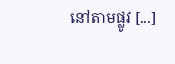នៅតាមផ្លូវ [...]